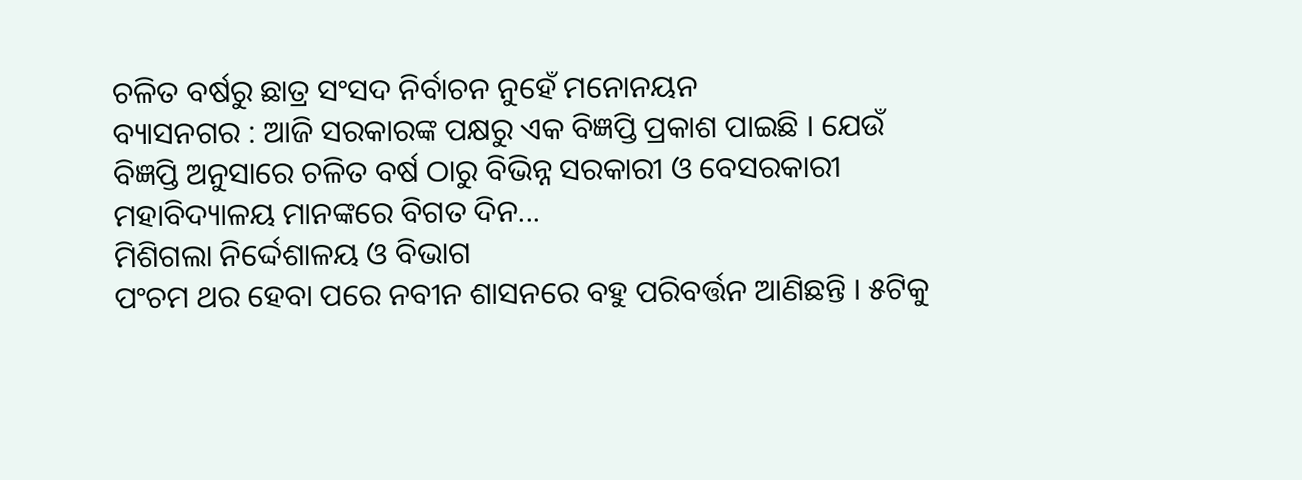ଚଳିତ ବର୍ଷରୁ ଛାତ୍ର ସଂସଦ ନିର୍ବାଚନ ନୁହେଁ ମନୋନୟନ
ବ୍ୟାସନଗର : ଆଜି ସରକାରଙ୍କ ପକ୍ଷରୁ ଏକ ବିଜ୍ଞପ୍ତି ପ୍ରକାଶ ପାଇଛି । ଯେଉଁ ବିଜ୍ଞପ୍ତି ଅନୁସାରେ ଚଳିତ ବର୍ଷ ଠାରୁ ବିଭିନ୍ନ ସରକାରୀ ଓ ବେସରକାରୀ ମହାବିଦ୍ୟାଳୟ ମାନଙ୍କରେ ବିଗତ ଦିନ...
ମିଶିଗଲା ନିର୍ଦ୍ଦେଶାଳୟ ଓ ବିଭାଗ
ପଂଚମ ଥର ହେବା ପରେ ନବୀନ ଶାସନରେ ବହୁ ପରିବର୍ତ୍ତନ ଆଣିଛନ୍ତି । ୫ଟିକୁ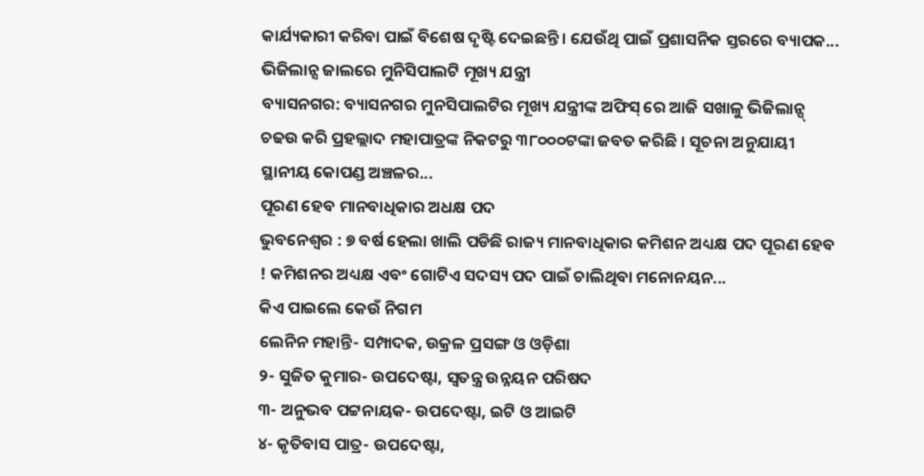କାର୍ଯ୍ୟକାରୀ କରିବା ପାଇଁ ବିଶେଷ ଦୃଷ୍ଟି ଦେଇଛନ୍ତି । ଯେଉଁଥି ପାଇଁ ପ୍ରଶାସନିକ ସ୍ତରରେ ବ୍ୟାପକ...
ଭିଜିଲାନ୍ସ ଜାଲରେ ମୁନିସିପାଲଟି ମୂଖ୍ୟ ଯନ୍ତ୍ରୀ
ବ୍ୟାସନଗର: ବ୍ୟାସନଗର ମୁନସିପାଲଟିର ମୂଖ୍ୟ ଯନ୍ତ୍ରୀଙ୍କ ଅଫିସ୍ ରେ ଆଜି ସଖାଳୁ ଭିଜିଲାନ୍ସ୍ ଚଢଉ କରି ପ୍ରହଲ୍ଲାଦ ମହାପାତ୍ରଙ୍କ ନିକଟରୁ ୩୮୦୦୦ଟଙ୍କା ଜବତ କରିଛି । ସୂଚନା ଅନୁଯାୟୀ ସ୍ଥାନୀୟ କୋପଣ୍ଡ ଅଞ୍ଚଳର...
ପୂରଣ ହେବ ମାନବାଧିକାର ଅଧକ୍ଷ ପଦ
ଭୁବନେଶ୍ବର : ୭ ବର୍ଷ ହେଲା ଖାଲି ପଡିଛି ରାଜ୍ୟ ମାନବାଧିକାର କମିଶନ ଅଧ୍ୟକ୍ଷ ପଦ ପୂରଣ ହେବ ! କମିଶନର ଅଧ୍ୟକ୍ଷ ଏବଂ ଗୋଟିଏ ସଦସ୍ୟ ପଦ ପାଇଁ ଚାଲିଥିବା ମନୋନୟନ...
କିଏ ପାଇଲେ କେଉଁ ନିଗମ
ଲେନିନ ମହାନ୍ତି- ସମ୍ପାଦକ, ଉକ୍ରଳ ପ୍ରସଙ୍ଗ ଓ ଓଡ଼ିଶା
୨- ସୁଜିତ କୁମାର- ଉପଦେଷ୍ଟା, ସ୍ୱତନ୍ତ୍ର ଉନ୍ନୟନ ପରିଷଦ
୩- ଅନୁଭବ ପଟ୍ଟନାୟକ- ଉପଦେଷ୍ଟା, ଇଟି ଓ ଆଇଟି
୪- କୃତିବାସ ପାତ୍ର- ଉପଦେଷ୍ଟା,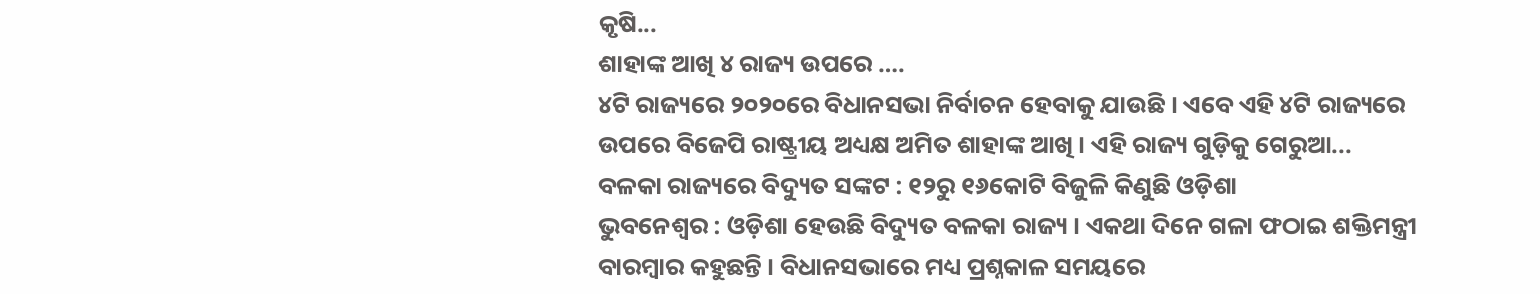କୃଷି...
ଶାହାଙ୍କ ଆଖି ୪ ରାଜ୍ୟ ଉପରେ ….
୪ଟି ରାଜ୍ୟରେ ୨୦୨୦ରେ ବିଧାନସଭା ନିର୍ବାଚନ ହେବାକୁ ଯାଉଛି । ଏବେ ଏହି ୪ଟି ରାଜ୍ୟରେ ଉପରେ ବିଜେପି ରାଷ୍ଟ୍ରୀୟ ଅଧ୍ୟକ୍ଷ ଅମିତ ଶାହାଙ୍କ ଆଖି । ଏହି ରାଜ୍ୟ ଗୁଡ଼ିକୁ ଗେରୁଆ...
ବଳକା ରାଜ୍ୟରେ ବିଦ୍ୟୁତ ସଙ୍କଟ : ୧୨ରୁ ୧୬କୋଟି ବିଜୁଳି କିଣୁଛି ଓଡ଼ିଶା
ଭୁବନେଶ୍ୱର : ଓଡ଼ିଶା ହେଉଛି ବିଦ୍ୟୁତ ବଳକା ରାଜ୍ୟ । ଏକଥା ଦିନେ ଗଳା ଫଠାଇ ଶକ୍ତିମନ୍ତ୍ରୀ ବାରମ୍ବାର କହୁଛନ୍ତି । ବିଧାନସଭାରେ ମଧ୍ୟ ପ୍ରଶ୍ନକାଳ ସମୟରେ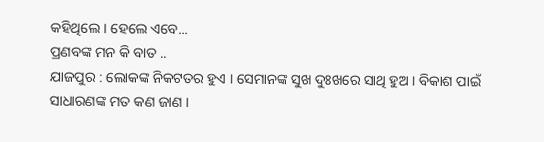କହିଥିଲେ । ହେଲେ ଏବେ...
ପ୍ରଣବଙ୍କ ମନ କି ବାତ ..
ଯାଜପୁର : ଲୋକଙ୍କ ନିକଟତର ହୁଏ । ସେମାନଙ୍କ ସୁଖ ଦୁଃଖରେ ସାଥି ହୁଅ । ବିକାଶ ପାଇଁ ସାଧାରଣଙ୍କ ମତ କଣ ଜାଣ ।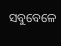ସବୁବେଳେ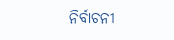ନିର୍ବାଚନୀ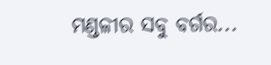ମଣ୍ଡଳୀର ସବୁ ବର୍ଗର...